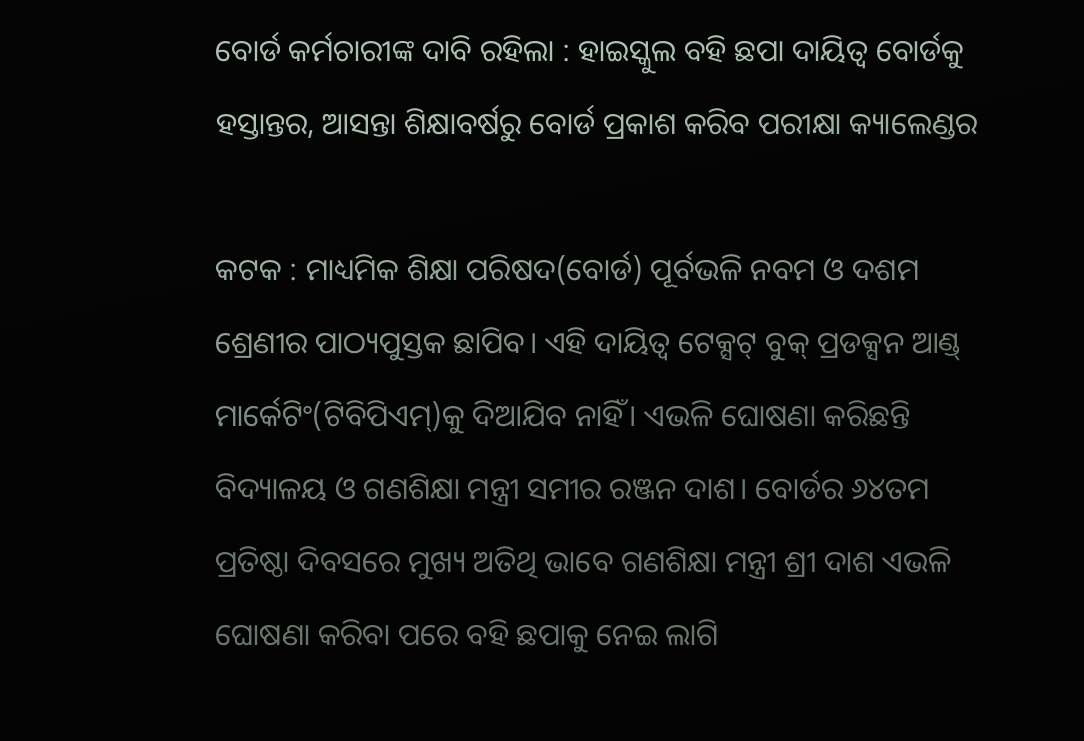ବୋର୍ଡ କର୍ମଚାରୀଙ୍କ ଦାବି ରହିଲା : ହାଇସ୍କୁଲ ବହି ଛପା ଦାୟିତ୍ୱ ବୋର୍ଡକୁ ହସ୍ତାନ୍ତର, ଆସନ୍ତା ଶିକ୍ଷାବର୍ଷରୁ ବୋର୍ଡ ପ୍ରକାଶ କରିବ ପରୀକ୍ଷା କ୍ୟାଲେଣ୍ଡର

କଟକ : ମାଧ୍ୟମିକ ଶିକ୍ଷା ପରିଷଦ(ବୋର୍ଡ) ପୂର୍ବଭଳି ନବମ ଓ ଦଶମ ଶ୍ରେଣୀର ପାଠ୍ୟପୁସ୍ତକ ଛାପିବ। ଏହି ଦାୟିତ୍ବ ଟେକ୍ସଟ୍ ବୁକ୍ ପ୍ରଡକ୍ସନ ଆଣ୍ଡ୍ ମାର୍କେଟିଂ(ଟିବିପିଏମ୍‌)କୁ ଦିଆଯିବ ନାହିଁ। ଏଭଳି ଘୋ‌‌ଷଣା କରିଛନ୍ତି ବିଦ୍ୟାଳୟ ଓ ଗଣଶିକ୍ଷା ମନ୍ତ୍ରୀ ସମୀର ରଞ୍ଜନ ଦାଶ। ବୋର୍ଡର ୬୪ତମ ପ୍ରତି‌ଷ୍ଠା ଦିବସରେ ମୁଖ୍ୟ ଅତିଥି ଭାବେ ଗଣଶିକ୍ଷା ମନ୍ତ୍ରୀ ଶ୍ରୀ ଦାଶ ଏଭଳି ଘୋଷଣା କରିବା ପରେ ବହି ଛପାକୁ ନେଇ ଲାଗି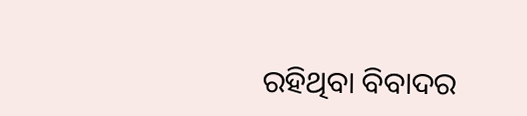ରହିଥିବା ବିବାଦର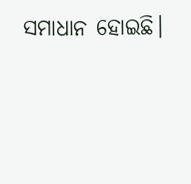ସମାଧାନ ‌ହୋଇଛି।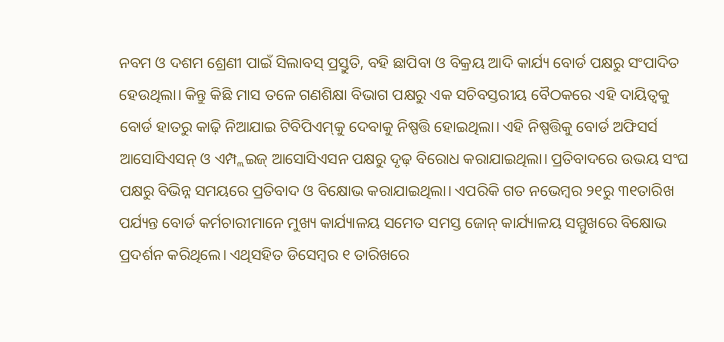ନବମ ଓ ଦଶମ ‌ଶ୍ରେଣୀ ପାଇଁ ସିଲାବସ୍ ପ୍ରସ୍ତୁତି, ବହି ଛାପିବା ଓ ବିକ୍ରୟ ଆଦି କାର୍ଯ୍ୟ ବୋର୍ଡ ପକ୍ଷରୁ ସଂପାଦିତ ହେଉଥିଲା। କିନ୍ତୁ କିଛି ମାସ ତଳେ ଗଣଶିକ୍ଷା ବିଭାଗ ପକ୍ଷରୁ ଏକ ସଚିବସ୍ତରୀୟ ବୈଠକରେ ଏହି ଦାୟିତ୍ବକୁ ବୋର୍ଡ ହାତରୁ କାଢ଼ି ନିଆଯାଇ ଟିବିପିଏମ୍‌କୁ ଦେବାକୁ ନିଷ୍ପତ୍ତି ହୋଇଥିଲା। ଏହି ନିଷ୍ପତ୍ତିକୁ ବୋର୍ଡ ଅଫିସର୍ସ ଆସୋସିଏସନ୍ ଓ ଏମ୍ପ୍ଲଇଜ୍ ଆସୋସିଏସନ ପକ୍ଷରୁ ଦୃଢ଼ ବିରୋଧ କରାଯାଇଥିଲା। ପ୍ରତିବାଦରେ ଉଭୟ ସଂଘ ପକ୍ଷରୁ ବିଭିନ୍ନ ସମୟରେ ପ୍ରତିବାଦ ଓ ବିକ୍ଷୋଭ କରାଯାଇଥିଲା। ଏପରିକି ଗତ ନଭେମ୍ବର ୨୧ରୁ ୩୧ତାରିଖ ପର୍ଯ୍ୟନ୍ତ ବୋର୍ଡ କର୍ମଚାରୀମାନେ ମୁଖ୍ୟ କାର୍ଯ୍ୟାଳୟ ସମେତ ସମସ୍ତ ଜୋନ୍ କାର୍ଯ୍ୟାଳୟ ସମ୍ମୁଖରେ ବି‌କ୍ଷୋଭ ପ୍ରଦର୍ଶନ କରିଥିଲେ। ଏଥିସହିତ ଡିସେମ୍ବର ୧ ତାରିଖରେ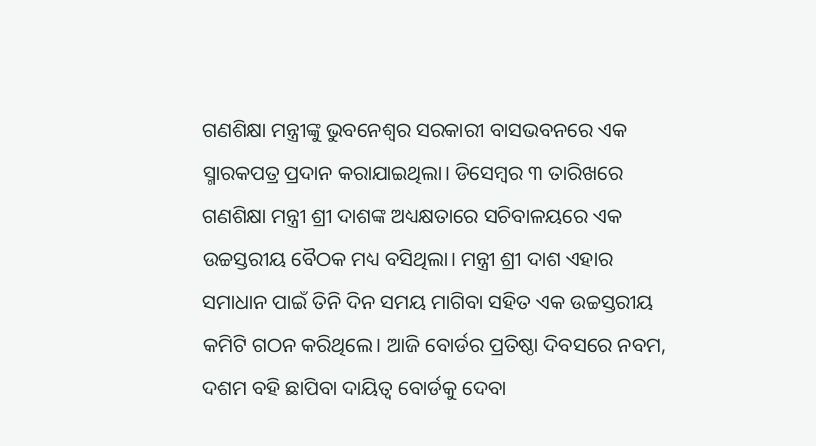ଗଣଶିକ୍ଷା ମନ୍ତ୍ରୀଙ୍କୁ ଭୁବନେଶ୍ବର ସରକାରୀ ବାସଭବନରେ ଏକ ସ୍ମାରକପତ୍ର ପ୍ରଦାନ କରାଯାଇଥିଲା। ଡିସେମ୍ବର ୩ ତାରିଖରେ ଗଣଶିକ୍ଷା ମନ୍ତ୍ରୀ ଶ୍ରୀ ଦାଶଙ୍କ ଅଧ୍ୟକ୍ଷତାରେ ‌ସଚିବାଳୟରେ ଏକ ଉଚ୍ଚସ୍ତରୀୟ ‌ବୈଠକ ମଧ୍ୟ ବସିଥିଲା। ମନ୍ତ୍ରୀ ଶ୍ରୀ ଦାଶ ଏହାର ସମାଧାନ ପାଇଁ ତିନି ଦିନ ସମୟ ମାଗିବା ସହିତ ଏକ ଉଚ୍ଚସ୍ତରୀୟ କମିଟି ଗଠନ କରିଥିଲେ। ଆଜି ବୋର୍ଡର ପ୍ରତିଷ୍ଠା ଦିବସରେ ନବମ, ଦଶମ ବହି ଛାପିବା ଦାୟିତ୍ବ ବୋର୍ଡକୁ ଦେବା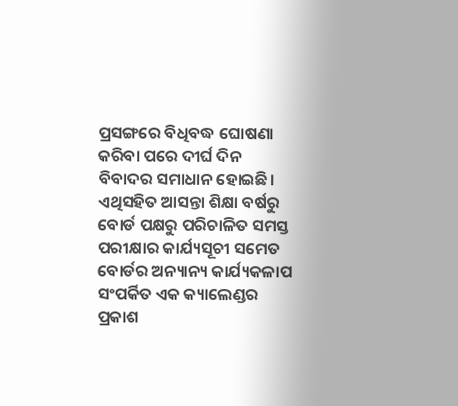ପ୍ରସଙ୍ଗରେ ବିଧିବଦ୍ଧ ‌ଘୋଷଣା କରିବା ପରେ ଦୀର୍ଘ ଦିନ ବିବାଦର ସମାଧାନ ହୋଇଛି। ଏଥିସହିତ ଆସନ୍ତା ଶିକ୍ଷା ବର୍ଷରୁ ବୋର୍ଡ ପକ୍ଷରୁ ପରିଚାଳିତ ସମସ୍ତ ପରୀକ୍ଷାର କାର୍ଯ୍ୟସୂଚୀ ସମେତ ବୋର୍ଡର ଅନ୍ୟାନ୍ୟ କାର୍ଯ୍ୟକଳାପ ସଂପର୍କିତ ଏକ କ୍ୟାଲେଣ୍ଡର ପ୍ରକାଶ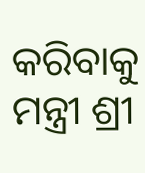କରିବାକୁ ମନ୍ତ୍ରୀ ଶ୍ରୀ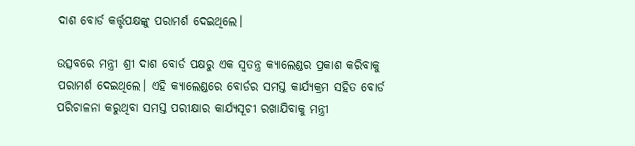ଦାଶ ବୋର୍ଡ କର୍ତ୍ତୃପକ୍ଷଙ୍କୁ ପରାମର୍ଶ ଦେଇଥିଲେ।

ଉତ୍ସବରେ ମନ୍ତ୍ରୀ ଶ୍ରୀ ଦାଶ ବୋର୍ଡ ପକ୍ଷରୁ ଏକ ସ୍ବତନ୍ତ୍ର କ୍ୟାଲେଣ୍ଡର ପ୍ରକାଶ କରିବାକୁ ପରାମର୍ଶ ଦେଇଥିଲେ। ଏହି କ୍ୟାଲେଣ୍ଡରେ ବୋର୍ଡର ସମସ୍ତ କାର୍ଯ୍ୟକ୍ରମ ସହିତ ବୋର୍ଡ ପରିଚାଳନା କରୁଥିବା ସମସ୍ତ ପରୀକ୍ଷାର କାର୍ଯ୍ୟସୂଚୀ ରଖାଯିବାକୁ ମନ୍ତ୍ରୀ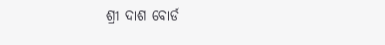ଶ୍ରୀ ଦାଶ ବୋର୍ଡ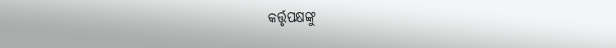କର୍ତ୍ତୃପକ୍ଷଙ୍କୁ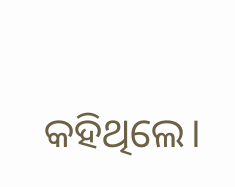କହିଥିଲେ।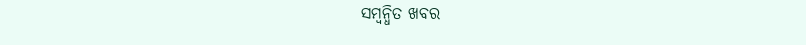ସମ୍ବନ୍ଧିତ ଖବର